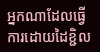អ្នកណាដែលធ្វើការដោយដៃខ្ជិល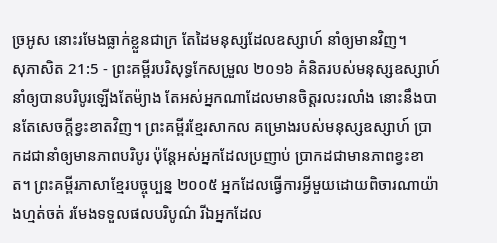ច្រអូស នោះរមែងធ្លាក់ខ្លួនជាក្រ តែដៃមនុស្សដែលឧស្សាហ៍ នាំឲ្យមានវិញ។
សុភាសិត 21:5 - ព្រះគម្ពីរបរិសុទ្ធកែសម្រួល ២០១៦ គំនិតរបស់មនុស្សឧស្សាហ៍ នាំឲ្យបានបរិបូរឡើងតែម៉្យាង តែអស់អ្នកណាដែលមានចិត្តរលះរលាំង នោះនឹងបានតែសេចក្ដីខ្វះខាតវិញ។ ព្រះគម្ពីរខ្មែរសាកល គម្រោងរបស់មនុស្សឧស្សាហ៍ ប្រាកដជានាំឲ្យមានភាពបរិបូរ ប៉ុន្តែអស់អ្នកដែលប្រញាប់ ប្រាកដជាមានភាពខ្វះខាត។ ព្រះគម្ពីរភាសាខ្មែរបច្ចុប្បន្ន ២០០៥ អ្នកដែលធ្វើការអ្វីមួយដោយពិចារណាយ៉ាងហ្មត់ចត់ រមែងទទួលផលបរិបូណ៌ រីឯអ្នកដែល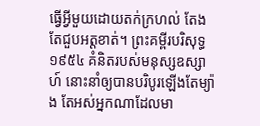ធ្វើអ្វីមួយដោយតក់ក្រហល់ តែងតែជួបអត្តខាត់។ ព្រះគម្ពីរបរិសុទ្ធ ១៩៥៤ គំនិតរបស់មនុស្សឧស្សាហ៍ នោះនាំឲ្យបានបរិបូរឡើងតែម្យ៉ាង តែអស់អ្នកណាដែលមា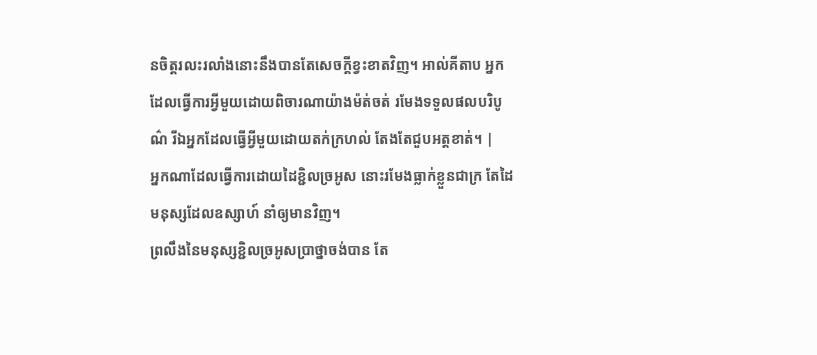នចិត្តរលះរលាំងនោះនឹងបានតែសេចក្ដីខ្វះខាតវិញ។ អាល់គីតាប អ្នកដែលធ្វើការអ្វីមួយដោយពិចារណាយ៉ាងម៉ត់ចត់ រមែងទទួលផលបរិបូណ៌ រីឯអ្នកដែលធ្វើអ្វីមួយដោយតក់ក្រហល់ តែងតែជួបអត្តខាត់។ |
អ្នកណាដែលធ្វើការដោយដៃខ្ជិលច្រអូស នោះរមែងធ្លាក់ខ្លួនជាក្រ តែដៃមនុស្សដែលឧស្សាហ៍ នាំឲ្យមានវិញ។
ព្រលឹងនៃមនុស្សខ្ជិលច្រអូសប្រាថ្នាចង់បាន តែ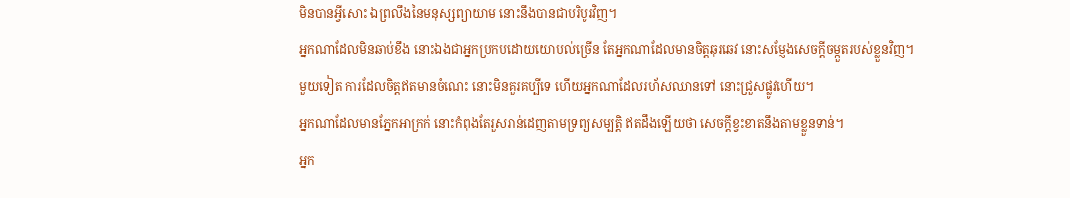មិនបានអ្វីសោះ ឯព្រលឹងនៃមនុស្សព្យាយាម នោះនឹងបានជាបរិបូរវិញ។
អ្នកណាដែលមិនឆាប់ខឹង នោះឯងជាអ្នកប្រកបដោយយោបល់ច្រើន តែអ្នកណាដែលមានចិត្តឆុរឆេវ នោះសម្ញែងសេចក្ដីចម្កួតរបស់ខ្លួនវិញ។
មួយទៀត ការដែលចិត្តឥតមានចំណេះ នោះមិនគួរគប្បីទេ ហើយអ្នកណាដែលរហ័សឈានទៅ នោះជ្រួសផ្លូវហើយ។
អ្នកណាដែលមានភ្នែកអាក្រក់ នោះកំពុងតែរួសរាន់ដេញតាមទ្រព្យសម្បត្តិ ឥតដឹងឡើយថា សេចក្ដីខ្វះខាតនឹងតាមខ្លួនទាន់។
អ្នក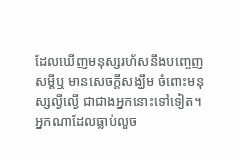ដែលឃើញមនុស្សរហ័សនឹងបញ្ចេញសម្ដីឬ មានសេចក្ដីសង្ឃឹម ចំពោះមនុស្សល្ងីល្ងើ ជាជាងអ្នកនោះទៅទៀត។
អ្នកណាដែលធ្លាប់លួច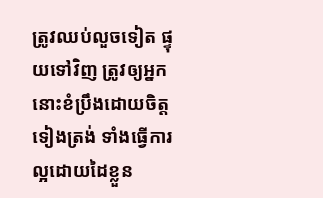ត្រូវឈប់លួចទៀត ផ្ទុយទៅវិញ ត្រូវឲ្យអ្នកនោះខំប្រឹងដោយចិត្តទៀងត្រង់ ទាំងធ្វើការល្អដោយដៃខ្លួន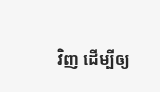វិញ ដើម្បីឲ្យ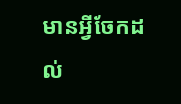មានអ្វីចែកដល់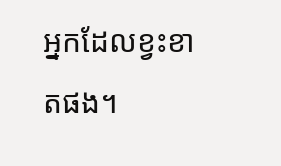អ្នកដែលខ្វះខាតផង។